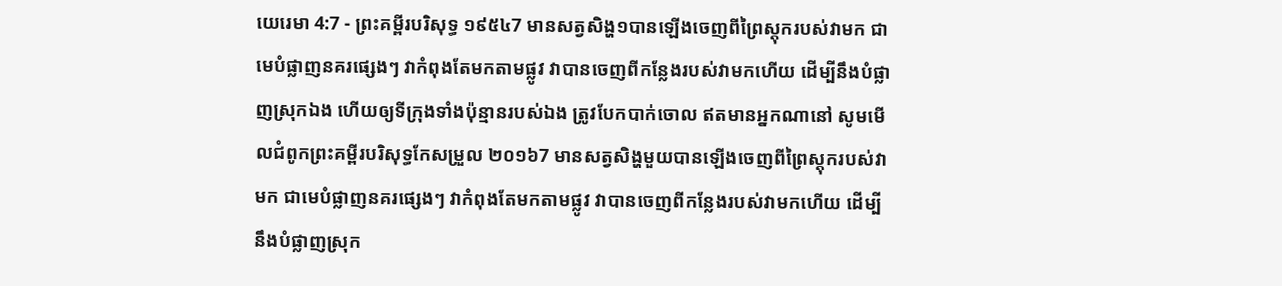យេរេមា 4:7 - ព្រះគម្ពីរបរិសុទ្ធ ១៩៥៤7 មានសត្វសិង្ហ១បានឡើងចេញពីព្រៃស្តុករបស់វាមក ជាមេបំផ្លាញនគរផ្សេងៗ វាកំពុងតែមកតាមផ្លូវ វាបានចេញពីកន្លែងរបស់វាមកហើយ ដើម្បីនឹងបំផ្លាញស្រុកឯង ហើយឲ្យទីក្រុងទាំងប៉ុន្មានរបស់ឯង ត្រូវបែកបាក់ចោល ឥតមានអ្នកណានៅ សូមមើលជំពូកព្រះគម្ពីរបរិសុទ្ធកែសម្រួល ២០១៦7 មានសត្វសិង្ហមួយបានឡើងចេញពីព្រៃស្តុករបស់វាមក ជាមេបំផ្លាញនគរផ្សេងៗ វាកំពុងតែមកតាមផ្លូវ វាបានចេញពីកន្លែងរបស់វាមកហើយ ដើម្បីនឹងបំផ្លាញស្រុក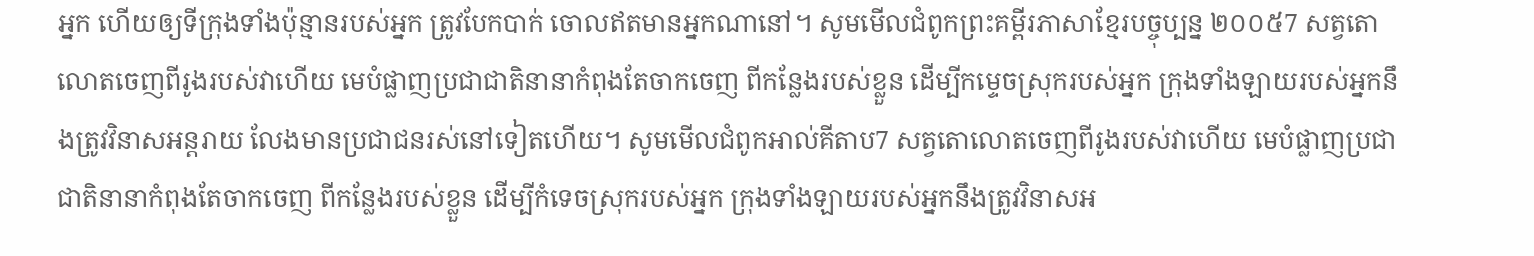អ្នក ហើយឲ្យទីក្រុងទាំងប៉ុន្មានរបស់អ្នក ត្រូវបែកបាក់ ចោលឥតមានអ្នកណានៅ។ សូមមើលជំពូកព្រះគម្ពីរភាសាខ្មែរបច្ចុប្បន្ន ២០០៥7 សត្វតោលោតចេញពីរូងរបស់វាហើយ មេបំផ្លាញប្រជាជាតិនានាកំពុងតែចាកចេញ ពីកន្លែងរបស់ខ្លួន ដើម្បីកម្ទេចស្រុករបស់អ្នក ក្រុងទាំងឡាយរបស់អ្នកនឹងត្រូវវិនាសអន្តរាយ លែងមានប្រជាជនរស់នៅទៀតហើយ។ សូមមើលជំពូកអាល់គីតាប7 សត្វតោលោតចេញពីរូងរបស់វាហើយ មេបំផ្លាញប្រជាជាតិនានាកំពុងតែចាកចេញ ពីកន្លែងរបស់ខ្លួន ដើម្បីកំទេចស្រុករបស់អ្នក ក្រុងទាំងឡាយរបស់អ្នកនឹងត្រូវវិនាសអ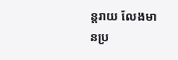ន្តរាយ លែងមានប្រ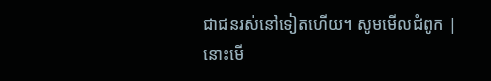ជាជនរស់នៅទៀតហើយ។ សូមមើលជំពូក |
នោះមើ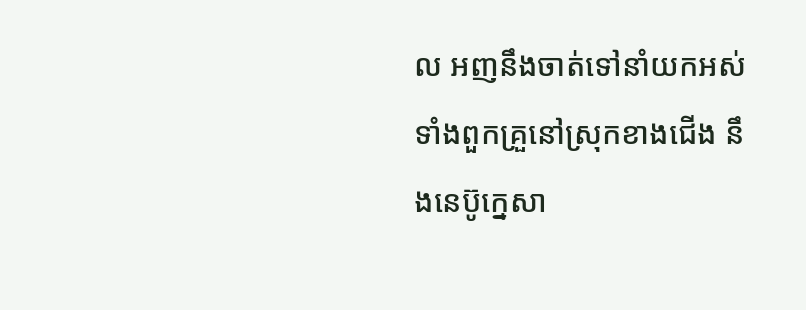ល អញនឹងចាត់ទៅនាំយកអស់ទាំងពួកគ្រួនៅស្រុកខាងជើង នឹងនេប៊ូក្នេសា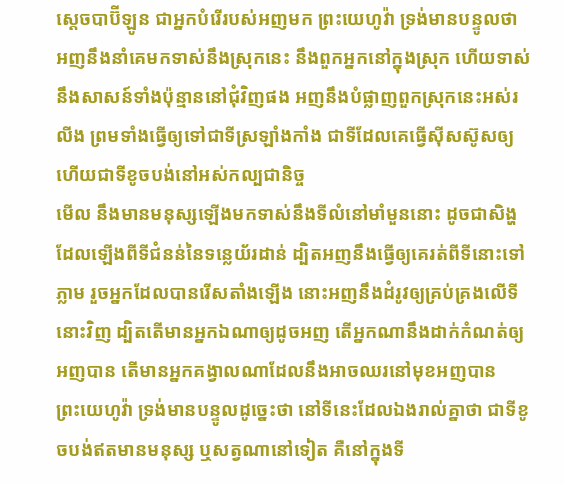ស្តេចបាប៊ីឡូន ជាអ្នកបំរើរបស់អញមក ព្រះយេហូវ៉ា ទ្រង់មានបន្ទូលថា អញនឹងនាំគេមកទាស់នឹងស្រុកនេះ នឹងពួកអ្នកនៅក្នុងស្រុក ហើយទាស់នឹងសាសន៍ទាំងប៉ុន្មាននៅជុំវិញផង អញនឹងបំផ្លាញពួកស្រុកនេះអស់រលីង ព្រមទាំងធ្វើឲ្យទៅជាទីស្រឡាំងកាំង ជាទីដែលគេធ្វើស៊ីសស៊ូសឲ្យ ហើយជាទីខូចបង់នៅអស់កល្បជានិច្ច
មើល នឹងមានមនុស្សឡើងមកទាស់នឹងទីលំនៅមាំមួននោះ ដូចជាសិង្ហដែលឡើងពីទីជំនន់នៃទន្លេយ័រដាន់ ដ្បិតអញនឹងធ្វើឲ្យគេរត់ពីទីនោះទៅភ្លាម រួចអ្នកដែលបានរើសតាំងឡើង នោះអញនឹងដំរូវឲ្យគ្រប់គ្រងលើទីនោះវិញ ដ្បិតតើមានអ្នកឯណាឲ្យដូចអញ តើអ្នកណានឹងដាក់កំណត់ឲ្យអញបាន តើមានអ្នកគង្វាលណាដែលនឹងអាចឈរនៅមុខអញបាន
ព្រះយេហូវ៉ា ទ្រង់មានបន្ទូលដូច្នេះថា នៅទីនេះដែលឯងរាល់គ្នាថា ជាទីខូចបង់ឥតមានមនុស្ស ឬសត្វណានៅទៀត គឺនៅក្នុងទី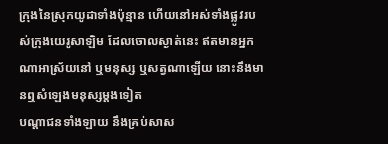ក្រុងនៃស្រុកយូដាទាំងប៉ុន្មាន ហើយនៅអស់ទាំងផ្លូវរបស់ក្រុងយេរូសាឡិម ដែលចោលស្ងាត់នេះ ឥតមានអ្នកណាអាស្រ័យនៅ ឬមនុស្ស ឬសត្វណាឡើយ នោះនឹងមានឮសំឡេងមនុស្សម្តងទៀត
បណ្តាជនទាំងឡាយ នឹងគ្រប់សាស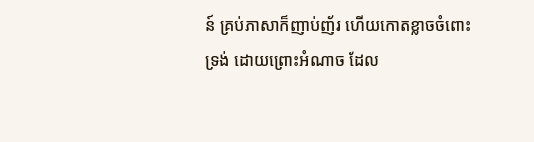ន៍ គ្រប់ភាសាក៏ញាប់ញ័រ ហើយកោតខ្លាចចំពោះទ្រង់ ដោយព្រោះអំណាច ដែល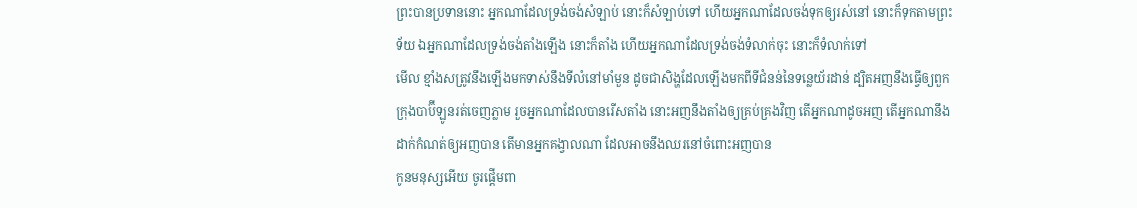ព្រះបានប្រទាននោះ អ្នកណាដែលទ្រង់ចង់សំឡាប់ នោះក៏សំឡាប់ទៅ ហើយអ្នកណាដែលចង់ទុកឲ្យរស់នៅ នោះក៏ទុកតាមព្រះទ័យ ឯអ្នកណាដែលទ្រង់ចង់តាំងឡើង នោះក៏តាំង ហើយអ្នកណាដែលទ្រង់ចង់ទំលាក់ចុះ នោះក៏ទំលាក់ទៅ
មើល ខ្មាំងសត្រូវនឹងឡើងមកទាស់នឹងទីលំនៅមាំមួន ដូចជាសិង្ហដែលឡើងមកពីទីជំនន់នៃទន្លេយ័រដាន់ ដ្បិតអញនឹងធ្វើឲ្យពួកក្រុងបាប៊ីឡូនរត់ចេញភ្លាម រួចអ្នកណាដែលបានរើសតាំង នោះអញនឹងតាំងឲ្យគ្រប់គ្រងវិញ តើអ្នកណាដូចអញ តើអ្នកណានឹងដាក់កំណត់ឲ្យអញបាន តើមានអ្នកគង្វាលណា ដែលអាចនឹងឈរនៅចំពោះអញបាន
កូនមនុស្សអើយ ចូរផ្តើមពា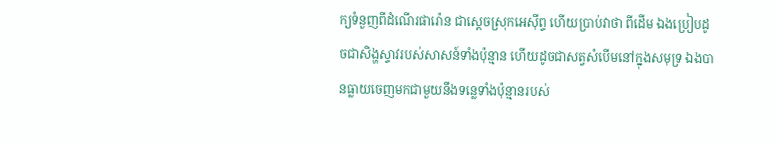ក្យទំនួញពីដំណើរផារ៉ោន ជាស្តេចស្រុកអេស៊ីព្ទ ហើយប្រាប់វាថា ពីដើម ឯងប្រៀបដូចជាសិង្ហស្ទាវរបស់សាសន៍ទាំងប៉ុន្មាន ហើយដូចជាសត្វសំបើមនៅក្នុងសមុទ្រ ឯងបានធ្លាយចេញមកជាមួយនឹងទន្លេទាំងប៉ុន្មានរបស់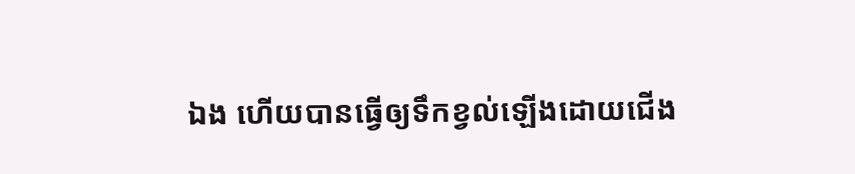ឯង ហើយបានធ្វើឲ្យទឹកខ្វល់ឡើងដោយជើង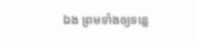ឯង ព្រមទាំងឲ្យទន្លេ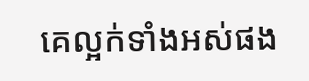គេល្អក់ទាំងអស់ផង